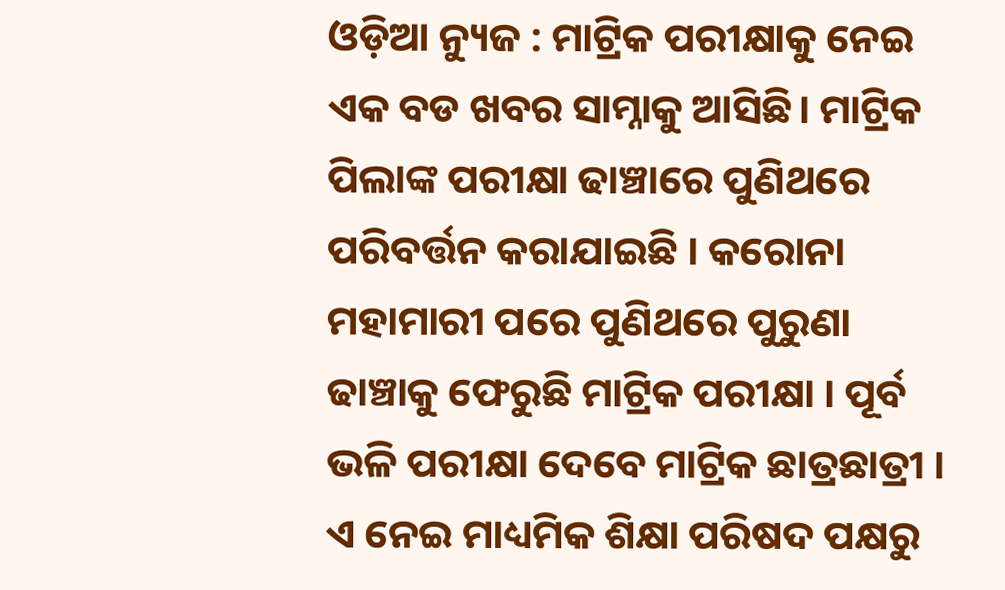ଓଡ଼ିଆ ନ୍ୟୁଜ : ମାଟ୍ରିକ ପରୀକ୍ଷାକୁ ନେଇ ଏକ ବଡ ଖବର ସାମ୍ନାକୁ ଆସିଛି। ମାଟ୍ରିକ ପିଲାଙ୍କ ପରୀକ୍ଷା ଢାଞ୍ଚାରେ ପୁଣିଥରେ ପରିବର୍ତ୍ତନ କରାଯାଇଛି । କରୋନା ମହାମାରୀ ପରେ ପୁଣିଥରେ ପୁରୁଣା ଢାଞ୍ଚାକୁ ଫେରୁଛି ମାଟ୍ରିକ ପରୀକ୍ଷା । ପୂର୍ବ ଭଳି ପରୀକ୍ଷା ଦେବେ ମାଟ୍ରିକ ଛାତ୍ରଛାତ୍ରୀ । ଏ ନେଇ ମାଧ୍ୟମିକ ଶିକ୍ଷା ପରିଷଦ ପକ୍ଷରୁ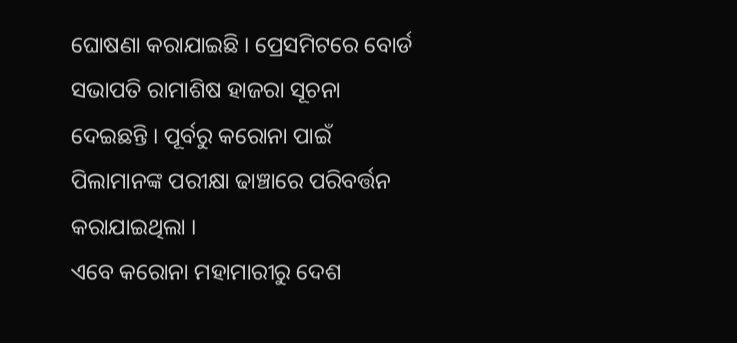ଘୋଷଣା କରାଯାଇଛି । ପ୍ରେସମିଟରେ ବୋର୍ଡ ସଭାପତି ରାମାଶିଷ ହାଜରା ସୂଚନା ଦେଇଛନ୍ତି । ପୂର୍ବରୁ କରୋନା ପାଇଁ ପିଲାମାନଙ୍କ ପରୀକ୍ଷା ଢାଞ୍ଚାରେ ପରିବର୍ତ୍ତନ କରାଯାଇଥିଲା ।
ଏବେ କରୋନା ମହାମାରୀରୁ ଦେଶ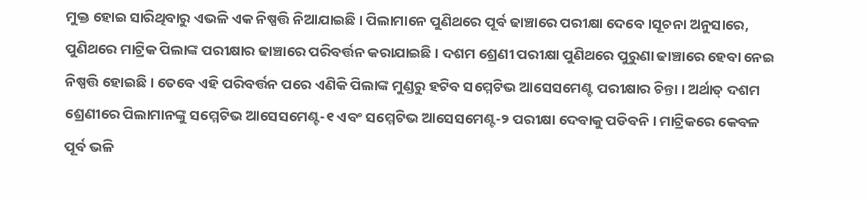ମୁକ୍ତ ହୋଇ ସାରିଥିବାରୁ ଏଭଳି ଏକ ନିଷ୍ପତ୍ତି ନିଆଯାଇଛି । ପିଲାମାନେ ପୁଣିଥରେ ପୂର୍ବ ଢାଞ୍ଚାରେ ପରୀକ୍ଷା ଦେବେ ।ସୂଚନା ଅନୁସାରେ, ପୁଣିଥରେ ମାଟ୍ରିକ ପିଲାଙ୍କ ପରୀକ୍ଷାର ଢାଞ୍ଚାରେ ପରିବର୍ତ୍ତନ କରାଯାଇଛି । ଦଶମ ଶ୍ରେଣୀ ପରୀକ୍ଷା ପୁଣିଥରେ ପୁରୁଣା ଢାଞ୍ଚାରେ ହେବା ନେଇ ନିଷ୍ପତ୍ତି ହୋଇଛି । ତେବେ ଏହି ପରିବର୍ତ୍ତନ ପରେ ଏଣିକି ପିଲାଙ୍କ ମୁଣ୍ଡରୁ ହଟିବ ସମ୍ମେଟିଭ ଆସେସମେଣ୍ଟ ପରୀକ୍ଷାର ଚିନ୍ତା । ଅର୍ଥାତ୍ ଦଶମ ଶ୍ରେଣୀରେ ପିଲାମାନଙ୍କୁ ସମ୍ମେଟିଭ ଆସେସମେଣ୍ଟ-୧ ଏବଂ ସମ୍ମେଟିଭ ଆସେସମେଣ୍ଟ-୨ ପରୀକ୍ଷା ଦେବାକୁ ପଡିବନି । ମାଟ୍ରିକରେ କେବଳ ପୂର୍ବ ଭଳି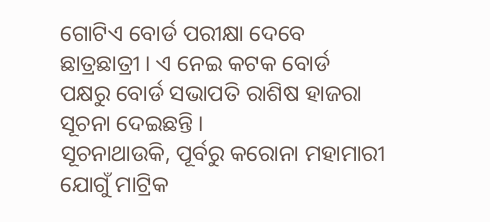ଗୋଟିଏ ବୋର୍ଡ ପରୀକ୍ଷା ଦେବେ ଛାତ୍ରଛାତ୍ରୀ । ଏ ନେଇ କଟକ ବୋର୍ଡ ପକ୍ଷରୁ ବୋର୍ଡ ସଭାପତି ରାଶିଷ ହାଜରା ସୂଚନା ଦେଇଛନ୍ତି ।
ସୂଚନାଥାଉକି, ପୂର୍ବରୁ କରୋନା ମହାମାରୀ ଯୋଗୁଁ ମାଟ୍ରିକ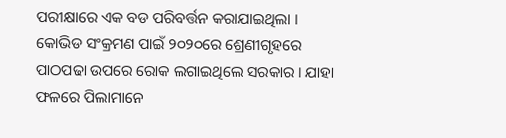ପରୀକ୍ଷାରେ ଏକ ବଡ ପରିବର୍ତ୍ତନ କରାଯାଇଥିଲା । କୋଭିଡ ସଂକ୍ରମଣ ପାଇଁ ୨୦୨୦ରେ ଶ୍ରେଣୀଗୃହରେ ପାଠପଢା ଉପରେ ରୋକ ଲଗାଇଥିଲେ ସରକାର । ଯାହା ଫଳରେ ପିଲାମାନେ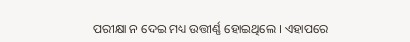ପରୀକ୍ଷା ନ ଦେଇ ମଧ୍ୟ ଉତ୍ତୀର୍ଣ୍ଣ ହୋଇଥିଲେ । ଏହାପରେ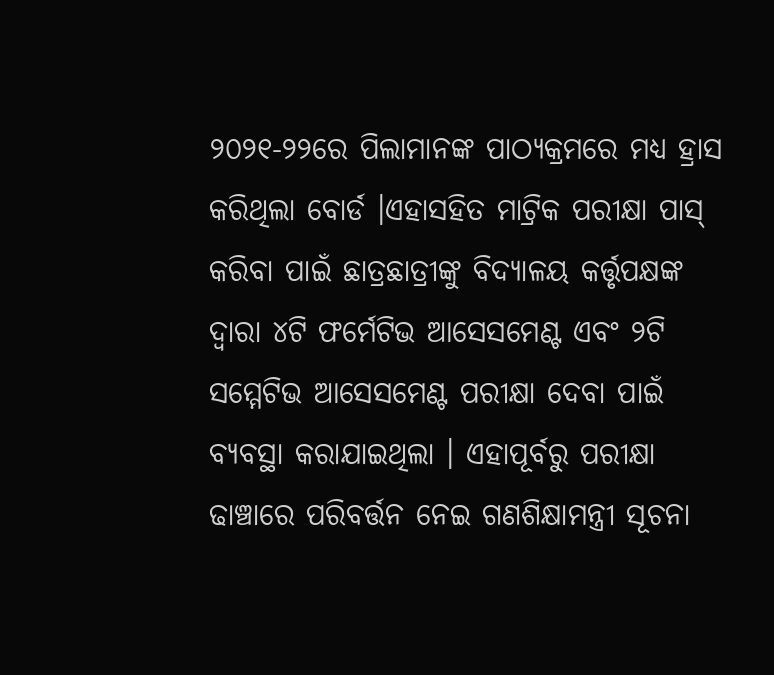୨୦୨୧-୨୨ରେ ପିଲାମାନଙ୍କ ପାଠ୍ୟକ୍ରମରେ ମଧ୍ୟ ହ୍ରାସ କରିଥିଲା ବୋର୍ଡ ।ଏହାସହିତ ମାଟ୍ରିକ ପରୀକ୍ଷା ପାସ୍ କରିବା ପାଇଁ ଛାତ୍ରଛାତ୍ରୀଙ୍କୁ ବିଦ୍ୟାଳୟ କର୍ତ୍ତୃପକ୍ଷଙ୍କ ଦ୍ୱାରା ୪ଟି ଫର୍ମେଟିଭ ଆସେସମେଣ୍ଟ ଏବଂ ୨ଟି ସମ୍ମେଟିଭ ଆସେସମେଣ୍ଟ ପରୀକ୍ଷା ଦେବା ପାଇଁ ବ୍ୟବସ୍ଥା କରାଯାଇଥିଲା । ଏହାପୂର୍ବରୁ ପରୀକ୍ଷା ଢାଞ୍ଚାରେ ପରିବର୍ତ୍ତନ ନେଇ ଗଣଶିକ୍ଷାମନ୍ତ୍ରୀ ସୂଚନା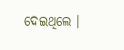ଦେଇଥିଲେ ।